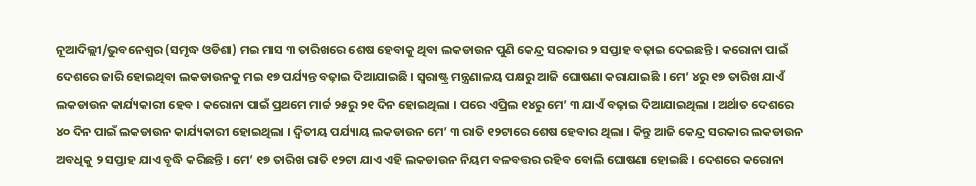ନୂଆଦିଲ୍ଲୀ/ଭୁବନେଶ୍ୱର (ସମୃଦ୍ଧ ଓଡିଶା) ମଇ ମାସ ୩ ତାରିଖରେ ଶେଷ ହେବାକୁ ଥିବା ଲକଡାଉନ ପୁଣି କେନ୍ଦ୍ର ସରକାର ୨ ସପ୍ତାହ ବଢ଼ାଇ ଦେଇଛନ୍ତି । କରୋନା ପାଇଁ ଦେଶରେ ଜାରି ହୋଇଥିବା ଲକଡାଉନକୁ ମଇ ୧୭ ପର୍ଯ୍ୟନ୍ତ ବଢ଼ାଇ ଦିଆଯାଇଛି । ସ୍ୱରାଷ୍ଟ୍ର ମନ୍ତ୍ରଣାଳୟ ପକ୍ଷରୁ ଆଜି ଘୋଷଣା କରାଯାଇଛି । ମେ’ ୪ରୁ ୧୭ ତାରିଖ ଯାଏଁ ଲକଡାଉନ କାର୍ଯ୍ୟକାରୀ ହେବ । କରୋନା ପାଇଁ ପ୍ରଥମେ ମାର୍ଚ୍ଚ ୨୫ରୁ ୨୧ ଦିନ ହୋଇଥିଲା । ପରେ ଏପ୍ରିଲ ୧୪ରୁ ମେ’ ୩ ଯାଏଁ ବଢ଼ାଇ ଦିଆଯାଇଥିଲା । ଅର୍ଥାତ ଦେଶରେ ୪୦ ଦିନ ପାଇଁ ଲକଡାଉନ କାର୍ଯ୍ୟକାରୀ ହୋଇଥିଲା । ଦ୍ୱିତୀୟ ପର୍ଯ୍ୟାୟ ଲକଡାଉନ ମେ’ ୩ ରାତି ୧୨ଟାରେ ଶେଷ ହେବାର ଥିଲା । କିନ୍ତୁ ଆଜି କେନ୍ଦ୍ର ସରକାର ଲକଡାଉନ ଅବଧିକୁ ୨ ସପ୍ତାହ ଯାଏ ବୃଦ୍ଧି କରିଛନ୍ତି । ମେ’ ୧୭ ତାରିଖ ରାତି ୧୨ଟା ଯାଏ ଏହି ଲକଡାଉନ ନିୟମ ବଳବତ୍ତର ରହିବ ବୋଲି ଘୋଷଣା ହୋଇଛି । ଦେଶରେ କରୋନା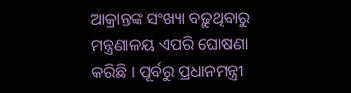ଆକ୍ରାନ୍ତଙ୍କ ସଂଖ୍ୟା ବଢ଼ୁଥିବାରୁ ମନ୍ତ୍ରଣାଳୟ ଏପରି ଘୋଷଣା କରିଛି । ପୂର୍ବରୁ ପ୍ରଧାନମନ୍ତ୍ରୀ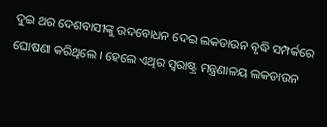ଦୁଇ ଥର ଦେଶବାସୀଙ୍କୁ ଉଦବୋଧନ ଦେଇ ଲକଡାଉନ ବୃଦ୍ଧି ସମ୍ପର୍କରେ ଘୋଷଣା କରିଥିଲେ । ହେଲେ ଏଥିର ସ୍ୱରାଷ୍ଟ୍ର ମନ୍ତ୍ରଣାଳୟ ଲକଡାଉନ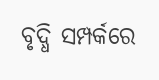ବୃଦ୍ଧି ସମ୍ପର୍କରେ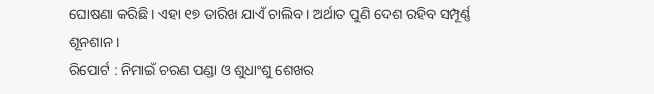ଘୋଷଣା କରିଛି । ଏହା ୧୭ ତାରିଖ ଯାଏଁ ଚାଲିବ । ଅର୍ଥାତ ପୁଣି ଦେଶ ରହିବ ସମ୍ପୂର୍ଣ୍ଣ ଶୂନଶାନ ।
ରିପୋର୍ଟ : ନିମାଇଁ ଚରଣ ପଣ୍ଡା ଓ ଶୁଧାଂଶୁ ଶେଖର